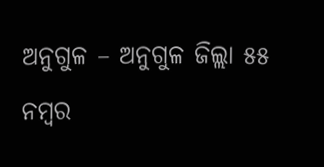ଅନୁଗୁଳ – ଅନୁଗୁଳ ଜିଲ୍ଲା ୫୫ ନମ୍ବର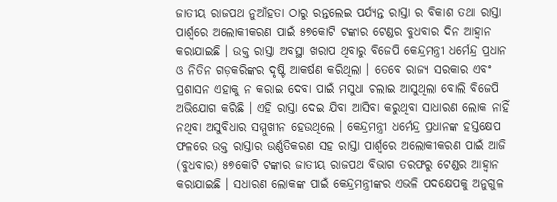ଜାତୀୟ ରାଜପଥ ନୁଆଁହତା ଠାରୁ ରନ୍ତଲେଇ ପର୍ଯ୍ୟନ୍ତ ରାସ୍ତା ର ବିକାଶ ତଥା ରାସ୍ତା ପାର୍ଶ୍ୱରେ ଅଲୋକୀକରଣ ପାଇଁ ୫୭କୋଟି ଟଙ୍କାର ଟେଣ୍ଡର ବୁଧବାର ଦିନ ଆହ୍ୱାନ କରାଯାଇଛି । ଉକ୍ତ ରାସ୍ତା ଅବସ୍ଥା ଖରାପ ଥିବାରୁ ବିଜେପି କେନ୍ଦ୍ରମନ୍ତ୍ରୀ ଧର୍ମେନ୍ଦ୍ର ପ୍ରଧାନ ଓ ନିତିନ ଗଡ଼କରିଙ୍କର ଦୃଷ୍ଟି ଆକର୍ଷଣ କରିଥିଲା । ତେବେ ରାଜ୍ୟ ସରକାର ଏବଂ ପ୍ରଶାସନ ଏହାକୁ ନ କରାଇ ଦେବା ପାଇଁ ମସୁଧା ଚଲାଇ ଆସୁଥିଲା ବୋଲି ବିଜେପି ଅଭିଯୋଗ କରିଛି । ଏହି ରାସ୍ତା ଦେଇ ଯିବା ଆସିବା କରୁଥିବା ସାଧାରଣ ଲୋକ ନାହିଁ ନଥିବା ଅସୁବିଧାର ସମ୍ମୁଖୀନ ହେଉଥିଲେ । କେନ୍ଦ୍ରମନ୍ତ୍ରୀ ଧର୍ମେନ୍ଦ୍ର ପ୍ରଧାନଙ୍କ ହସ୍ତକ୍ଷେପ ଫଳରେ ଉକ୍ତ ରାସ୍ତାର ଉର୍ଣ୍ଣତିକରଣ ସହ ରାସ୍ତା ପାର୍ଶ୍ୱରେ ଅଲୋକୀକରଣ ପାଇଁ ଆଜି (ବୁଧବାର) ୫୭କୋଟି ଟଙ୍କାର ଜାତୀୟ ରାଜପଥ ବିଭାଗ ତରଫରୁ ଟେଣ୍ଡର ଆହ୍ୱାନ କରାଯାଇଛି । ସଧାରଣ ଲୋକଙ୍କ ପାଇଁ କେନ୍ଦ୍ରମନ୍ତ୍ରୀଙ୍କର ଏଭଳି ପଦକ୍ଷେପକୁ ଅନୁଗୁଳ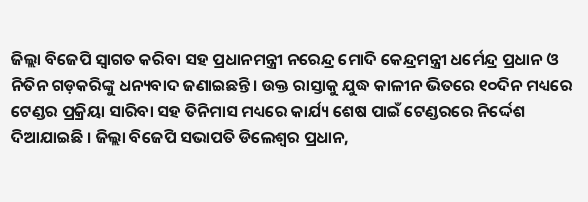ଜିଲ୍ଲା ବିଜେପି ସ୍ୱାଗତ କରିବା ସହ ପ୍ରଧାନମନ୍ତ୍ରୀ ନରେନ୍ଦ୍ର ମୋଦି କେନ୍ଦ୍ରମନ୍ତ୍ରୀ ଧର୍ମେନ୍ଦ୍ର ପ୍ରଧାନ ଓ ନିତିନ ଗଡ଼କରିଙ୍କୁ ଧନ୍ୟବାଦ ଜଣାଇଛନ୍ତି । ଉକ୍ତ ରାସ୍ତାକୁ ଯୁଦ୍ଧ କାଳୀନ ଭିତରେ ୧୦ଦିନ ମଧ୍ୟରେ ଟେଣ୍ଡର ପ୍ରକ୍ରିୟା ସାରିବା ସହ ତିନିମାସ ମଧ୍ୟରେ କାର୍ଯ୍ୟ ଶେଷ ପାଇଁ ଟେଣ୍ଡରରେ ନିର୍ଦ୍ଦେଶ ଦିଆଯାଇଛି । ଜିଲ୍ଲା ବିଜେପି ସଭାପତି ଡିଲେଶ୍ୱର ପ୍ରଧାନ,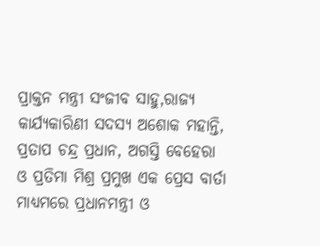ପ୍ରାକ୍ତନ ମନ୍ତ୍ରୀ ସଂଜୀବ ସାହୁ,ରାଜ୍ୟ କାର୍ଯ୍ୟକାରିଣୀ ସଦସ୍ୟ ଅଶୋକ ମହାନ୍ତି, ପ୍ରତାପ ଚନ୍ଦ୍ର ପ୍ରଧାନ, ଅଗସ୍ତି ବେହେରା ଓ ପ୍ରତିମା ମିଶ୍ର ପ୍ରମୁଖ ଏକ ପ୍ରେସ ବାର୍ତା ମାଧ୍ୟମରେ ପ୍ରଧାନମନ୍ତ୍ରୀ ଓ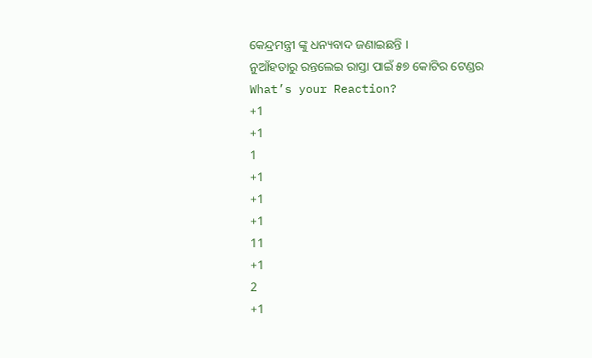କେନ୍ଦ୍ରମନ୍ତ୍ରୀ ଙ୍କୁ ଧନ୍ୟବାଦ ଜଣାଇଛନ୍ତି ।
ନୁଆଁହତାରୁ ରନ୍ତଲେଇ ରାସ୍ତା ପାଇଁ ୫୭ କୋଟିର ଟେଣ୍ଡର
What’s your Reaction?
+1
+1
1
+1
+1
+1
11
+1
2
+1